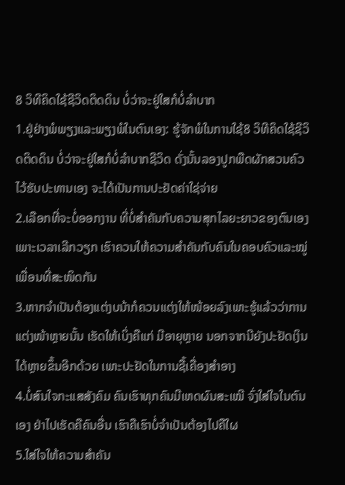8 ວິທີຄິດໃຊ້ຊີວິດຕິດດິນ ບໍ່ວ່າຈະຢູ່ໃສກໍບໍ່ລຳບາກ
1.ຢູ່ຢ່າງພໍພຽງແລະພຽງພໍໃນຕົນເອງ: ຮູ້ຈັກພໍໃນການໃຊ້8 ວິທີຄິດໃຊ້ຊີວິດຕິດດິນ ບໍ່ວ່າຈະຢູ່ໃສກໍບໍ່ລຳບາກຊີວິດ ດັ່ງນັ້ນລອງປູກພືດຜັກສວນຄົວໄວ້ຮັບປະທານເອງ ຈະໄດ້ເປັນການປະຢັດຄ່າໃຊ່ຈ່າຍ
2.ເລືອກທີ່ຈະບໍ່ອອກງານ ທີ່ບໍ່ສຳຄັນກັບຄວາມສຸກໄລຍະຍາວຂອງຕົນເອງ ເພາະເວລາເລີກວຽກ ເຮົາຄວນໃຫ້ຄວາມສຳຄັນກັບຄົນໃນຄອບຄົວແລະໝູ່ເພື່ອນທີ່ສະໜິດກັນ
3.ຫາກຈຳເປັນຕ້ອງແຕ່ງບນ້າກໍຄວນແຕ່ງໃຫ້ໜ້ອຍລົງເພາະຮູ້ແລ້ວວ່າການແຕ່ງໜ້າຫຼາຍນັ້ນ ເຮັດໃຫ້ເບິ່ງຄືແກ່ ມີອາຍຸຫຼາຍ ນອກຈາກນີຍັງປະຢັດເງິນໄດ້ຫຼາຍຂຶ້ນອີກດ້ວຍ ເພາະປະຢັດໃນການຊື້ເຄື່ອງສຳອາງ
4.ບໍ່ສົນໃຈກະແສສັງຄົມ ຄົນເຮົາທຸກຄົນມີເຫດຜົນສະເໝີ ຈົ່ງໃສ່ໃຈໃນຕົນເອງ ຢ່າໄປເຮັດຄືຄົນອື່ນ ເຮົາຄືເຮົາບໍ່ຈຳເປັນຕ້ອງໄປຄືໃຜ
5.ໃສ່ໃຈໃຫ້ຄວາມສຳຄັນ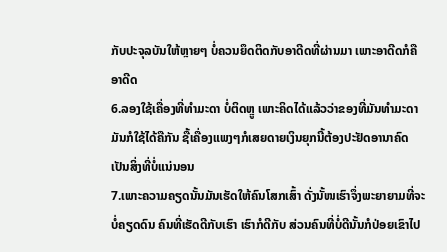ກັບປະຈຸລບັນໃຫ້ຫຼາຍໆ ບໍ່ຄວນຍຶດຕິດກັບອາດີດທີ່ຜ່ານມາ ເພາະອາດີດກໍຄືອາດີດ
6.ລອງໃຊ້ເຄື່ອງທີ່ທຳມະດາ ບໍ່ຕິດຫຼູ ເພາະຄິດໄດ້ແລ້ວວ່າຂອງທີ່ມັນທຳມະດາ ມັນກໍໃຊ້ໄດ້ຄືກັນ ຊື້ເຄື່ອງແພງໆກໍເສຍດາຍເງິນຍຸກນີ້ຕ້ອງປະຢັດອານາຄົດເປັນສິ່ງທີ່ບໍ່ແນ່ນອນ
7.ເພາະຄວາມຄຽດນັ້ນມັນເຮັດໃຫ້ຄົນໂສກເສົ້າ ດັ່ງນັ້ໜເຮົາຈຶ່ງພະຍາຍາມທີ່ຈະບໍ່ຄຽດດົນ ຄົນທີ່ເຮັດດີກັບເຮົາ ເຮົາກໍດີກັບ ສ່ວນຄົນທີ່ບໍ່ດີນັ້ນກໍປ່ອຍເຂົາໄປ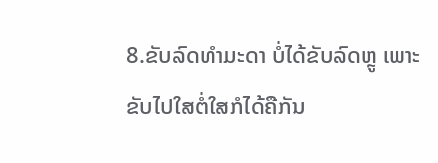8.ຂັບລົດທຳມະດາ ບໍ່ໄດ້ຂັບລົດຫຼູ ເພາະຂັບໄປໃສຕໍ່ໃສກໍໄດ້ຄືກັນ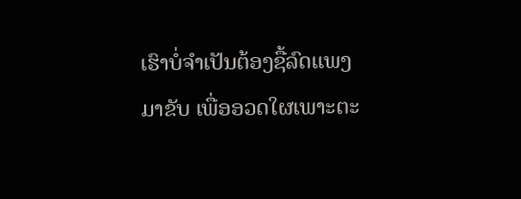ເຮົາບໍ່ຈຳເປັນຕ້ອງຊື້ລົດແພງມາຂັບ ເພື່ອອວດໃຜເພາະຕະ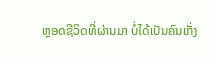ຫຼອດຊີວິດທີ່ຜ່ານມາ ບໍ່ໄດ້ເປັນຄົນເກັ່ງ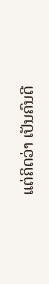ແຕ່ຄິດວ່າ ເປັນຄົນດີ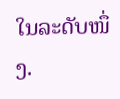ໃນລະດັບໜຶ່ງ.